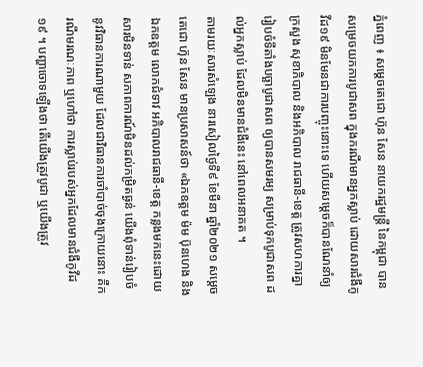ភ្នំពេញ ៖ សម្ដេចតេជោ ហ៊ុន សែន នាយករដ្ឋមន្ដ្រី នៃកម្ពុជា បានសម្រេចយកការបូជាសព ក្នុងករណីមានអ្នកស្លាប់ ដោយសារជំងឺកូវីដ១៩ មិនមែនជាការបញ្ចុះនោះទេ ហើយសម្ដេចក៏បានណែនាំឲ្យក្រសួង សុខាភិបាល និងអភិបាល រាជធានី-ខេត្ត ត្រូវសហការគ្នា រៀបចំទីតាំងបច្ឆាបូជាសព ឲ្យបានសមរម្យ សម្រាប់ទុកបូជាសព ដល់អ្នកស្លាប់ ដែលមិនមានជំងឺនេះ នៅពេលអនាគត ។
តាមរយៈសារសំឡេង នារសៀលថ្ងៃទី៩ ខែមីនា ឆ្នាំ២០២១ សម្ដេចតេជោ ហ៊ុន សែន មានប្រសាសន៍ថា «ឯកឧត្តម ម៉ម ប៊ុនហេង និងឯកឧត្តម លោកជំទាវ អភិបាលរាជធានី-ខេត្ត កន្លងមកនេះដោយសារមិនទាន់ សភាពការណ៍មិនដល់កម្រិតធ្ងន់ យើងពុំទាន់រៀបចំ នូវវិធានការណាមួយ ដែលជាវិធានការចាំបាច់ចុងក្រោយនោះ គឺករណីមរណៈភាព ឬហៅថា ការស្លាប់របស់អ្នកដែលមានជំងឺកូវីដ១៩ ។ បញ្ហាចោទឡើងថា តើយើងត្រូវបូជា ឬយើងត្រូវ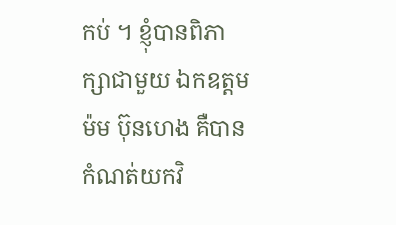កប់ ។ ខ្ញុំបានពិភាក្សាជាមួយ ឯកឧត្តម ម៉ម ប៊ុនហេង គឺបានកំណត់យកវិ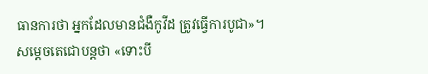ធានការថា អ្នកដែលមានជំងឺកូវីដ ត្រូវធ្វើការបូជា»។
សម្ដេចតេជោបន្ដថា «ទោះបី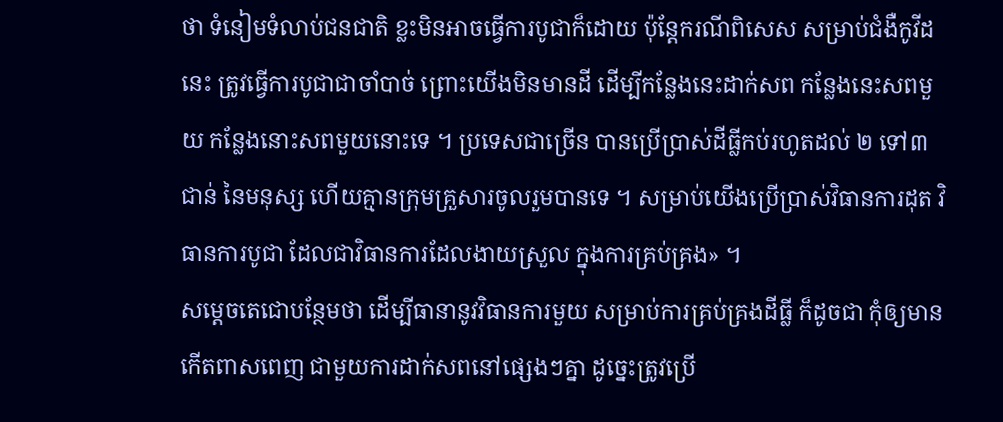ថា ទំនៀមទំលាប់ជនជាតិ ខ្លះមិនអាចធ្វើការបូជាក៏ដោយ ប៉ុន្ដែករណីពិសេស សម្រាប់ជំងឺកូវីដនេះ ត្រូវធ្វើការបូជាជាចាំបាច់ ព្រោះយើងមិនមានដី ដើម្បីកន្លែងនេះដាក់សព កន្លែងនេះសពមួយ កន្លែងនោះសពមួយនោះទេ ។ ប្រទេសជាច្រើន បានប្រើប្រាស់ដីធ្លីកប់រហូតដល់ ២ ទៅ៣ជាន់ នៃមនុស្ស ហើយគ្មានក្រុមគ្រួសារចូលរួមបានទេ ។ សម្រាប់យើងប្រើប្រាស់វិធានការដុត វិធានការបូជា ដែលជាវិធានការដែលងាយស្រួល ក្នុងការគ្រប់គ្រង» ។
សម្ដេចតេជោបន្ថែមថា ដើម្បីធានានូវវិធានការមួយ សម្រាប់ការគ្រប់គ្រងដីធ្លី ក៏ដូចជា កុំឲ្យមានកើតពាសពេញ ជាមួយការដាក់សពនៅផ្សេងៗគ្នា ដូច្នេះត្រូវប្រើ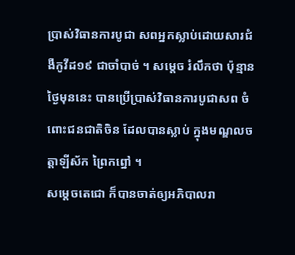ប្រាស់វិធានការបូជា សពអ្នកស្លាប់ដោយសារជំងឺកូវីដ១៩ ជាចាំបាច់ ។ សម្ដេច រំលឹកថា ប៉ុន្មានថ្ងៃមុននេះ បានប្រើប្រាស់វិធានការបូជាសព ចំពោះជនជាតិចិន ដែលបានស្លាប់ ក្នុងមណ្ឌលចត្តាឡីស័ក ព្រៃកព្នៅ ។
សម្ដេចតេជោ ក៏បានចាត់ឲ្យអភិបាលរា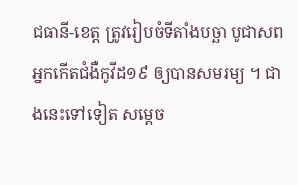ជធានី-ខេត្ត ត្រូវរៀបចំទីតាំងបច្ឆា បូជាសព អ្នកកើតជំងឺកូវីដ១៩ ឲ្យបានសមរម្យ ។ ជាងនេះទៅទៀត សម្ដេច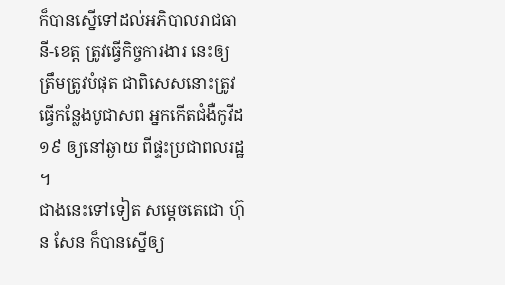ក៏បានស្នើទៅដល់អភិបាលរាជធានី-ខេត្ត ត្រូវធ្វើកិច្ចការងារ នេះឲ្យត្រឹមត្រូវបំផុត ជាពិសេសនោះត្រូវធ្វើកន្លែងបូជាសព អ្នកកើតជំងឺកូវីដ១៩ ឲ្យនៅឆ្ងាយ ពីផ្ទះប្រជាពលរដ្ឋ ។
ជាងនេះទៅទៀត សម្ដេចតេជោ ហ៊ុន សែន ក៏បានស្នើឲ្យ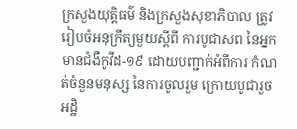ក្រសួងយុត្តិធម៌ និងក្រសួងសុខាភិបាល ត្រូវរៀបចំអនុក្រឹត្យមួយស្ដីពី ការបូជាសព នៃអ្នកមានជំងឺកូវីដ-១៩ ដោយបញ្ជាក់អំពីការ កំណត់ចំនួនមនុស្ស នៃការចូលរួម ក្រោយបូជារួច អដិ្ឋ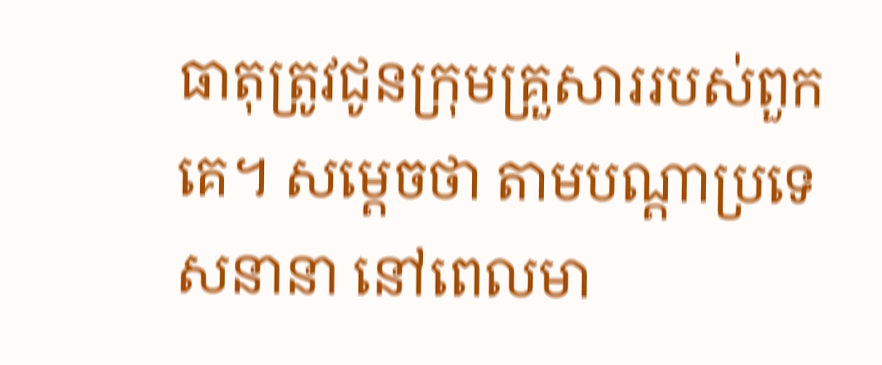ធាតុត្រូវជូនក្រុមគ្រួសាររបស់ពួកគេ។ សម្ដេចថា តាមបណ្ដាប្រទេសនានា នៅពេលមា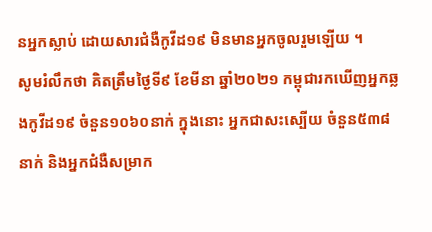នអ្នកស្លាប់ ដោយសារជំងឺកូវីដ១៩ មិនមានអ្នកចូលរួមឡើយ ។
សូមរំលឹកថា គិតត្រឹមថ្ងៃទី៩ ខែមីនា ឆ្នាំ២០២១ កម្ពុជារកឃើញអ្នកឆ្លងកូវីដ១៩ ចំនួន១០៦០នាក់ ក្នុងនោះ អ្នកជាសះស្បើយ ចំនួន៥៣៨នាក់ និងអ្នកជំងឺសម្រាក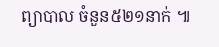ព្យាបាល ចំនួន៥២១នាក់ ៕